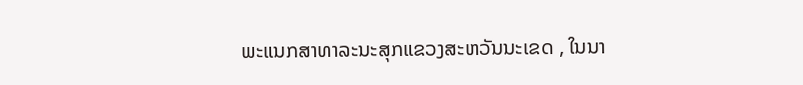ພະແນກສາທາລະນະສຸກແຂວງສະຫວັນນະເຂດ , ໃນນາ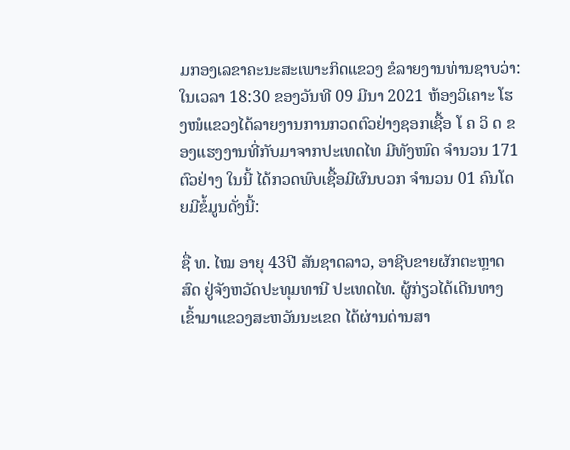ມກອງເລຂາຄະນະສະເພາະກິດແຂວງ ຂໍລາຍງານທ່ານຊາບວ່າ: ໃນເວລາ 18:30 ຂອງວັນທີ 09 ມີນາ 2021 ຫ້ອງວິເຄາະ ໂຮງໜໍແຂວງໄດ້ລາຍງານການກວດຕົວຢ່າງຊອກເຊື້ອ ໂ ຄ ວິ ດ ຂອງແຮງງານທີ່ກັບມາຈາກປະເທດໄທ ມີທັງໜົດ ຈໍານວນ 171 ຕົວຢ່າງ ໃນນີ້ ໄດ້ກວດພົບເຊື້ອມີຜົນບວກ ຈໍານວນ 01 ຄົນໂດຍມີຂໍ້ມູນດັ່ງນີ້:

ຊື່ ທ. ໄໝ ອາຍຸ 43ປີ ສັນຊາດລາວ, ອາຊີບຂາຍຜັກຕະຫຼາດສົດ ຢູ່ຈັງຫວັດປະທຸມທານີ ປະເທດໄທ. ຜູ້ກ່ຽວໄດ້ເດີນທາງເຂົ້າມາແຂວງສະຫວັນນະເຂດ ໄດ້ຜ່ານດ່ານສາ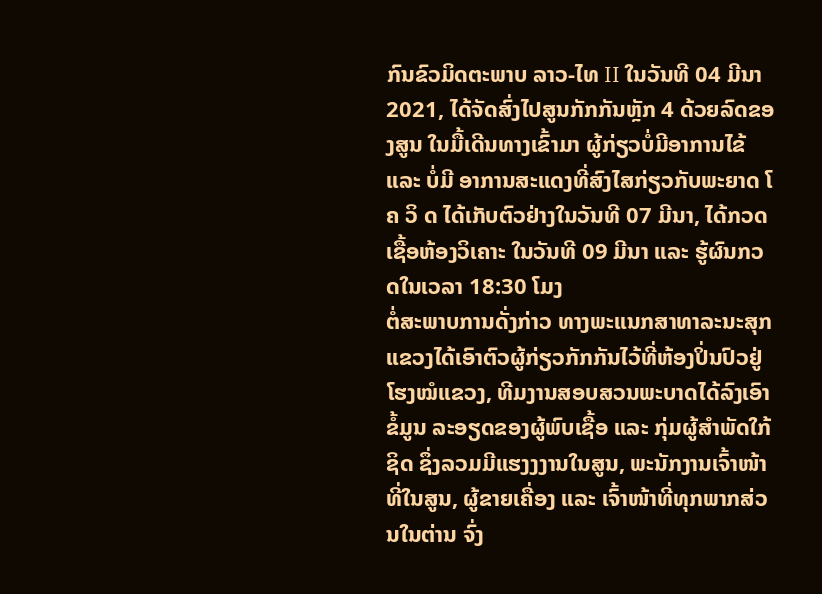ກົນຂົວມິດຕະພາບ ລາວ-ໄທ II ໃນວັນທີ 04 ມີນາ 2021, ໄດ້ຈັດສົ່ງໄປສູນກັກກັນຫຼັກ 4 ດ້ວຍລົດຂອງສູນ ໃນມື້ເດີນທາງເຂົ້າມາ ຜູ້ກ່ຽວບໍ່ມີອາການໄຂ້ ແລະ ບໍ່ມີ ອາການສະແດງທີ່ສົງໄສກ່ຽວກັບພະຍາດ ໂ ຄ ວິ ດ ໄດ້ເກັບຕົວຢ່າງໃນວັນທີ 07 ມີນາ, ໄດ້ກວດ ເຊື້ອຫ້ອງວິເຄາະ ໃນວັນທີ 09 ມີນາ ແລະ ຮູ້ຜົນກວດໃນເວລາ 18:30 ໂມງ
ຕໍ່ສະພາບການດັ່ງກ່າວ ທາງພະແນກສາທາລະນະສຸກແຂວງໄດ້ເອົາຕົວຜູ້ກ່ຽວກັກກັນໄວ້ທີ່ຫ້ອງປິ່ນປົວຢູ່ໂຮງໝໍແຂວງ, ທີມງານສອບສວນພະບາດໄດ້ລົງເອົາຂໍ້ມູນ ລະອຽດຂອງຜູ້ພົບເຊື້ອ ແລະ ກຸ່ມຜູ້ສໍາພັດໃກ້ຊິດ ຊຶ່ງລວມມີແຮງງງານໃນສູນ, ພະນັກງານເຈົ້າໜ້າທີ່ໃນສູນ, ຜູ້ຂາຍເຄື່ອງ ແລະ ເຈົ້າໜ້າທີ່ທຸກພາກສ່ວນໃນຕ່ານ ຈົ່ງ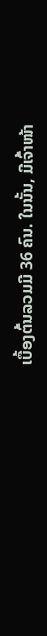ເບື້ອງຕົ້ນລວມມີ 36 ຄົນ. ໃນນັ້ນ, ມີເຈົ້າໜ້າ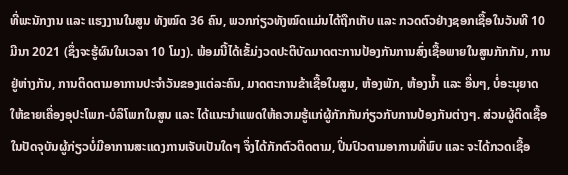ທີ່ພະນັກງານ ແລະ ແຮງງານໃນສູນ ທັງໝົດ 36 ຄົນ, ພວກກ່ຽວທັງໝົດແມ່ນໄດ້ຖືກເກັບ ແລະ ກວດຕົວຢ່າງຊອກເຊື້ອໃນວັນທີ 10 ມີນາ 2021 (ຊຶ່ງຈະຮູ້ຜົນໃນເວລາ 10 ໂມງ). ພ້ອມນີ້ໄດ້ເຂັ້ມ່ງວດປະຕິບັດມາດຕະການປ້ອງກັນການສົ່ງເຊື້ອພາຍໃນສູນກັກກັນ, ການຢູ່ຫ່າງກັນ, ການຕິດຕາມອາການປະຈໍາວັນຂອງແຕ່ລະຄົນ, ມາດຕະການຂ້າເຊື້ອໃນສູນ, ຫ້ອງພັກ, ຫ້ອງນ້ຳ ແລະ ອື່ນໆ, ບໍ່ອະນຸຍາດໃຫ້ຂາຍເຄື່ອງອຸປະໂພກ-ບໍລິໂພກໃນສູນ ແລະ ໄດ້ແນະນຳແພດໃຫ້ຄວາມຮູ້ແກ່ຜູ້ກັກກັນກ່ຽວກັບການປ້ອງກັນຕ່າງໆ. ສ່ວນຜູ້ຕິດເຊື້ອ ໃນປັດຈຸບັນຜູ້ກ່ຽວບໍ່ມີອາການສະແດງການເຈັບເປັນໃດໆ ຈຶ່ງໄດ້ກັກຕົວຕິດຕາມ, ປິ່ນປົວຕາມອາການທີ່ພົບ ແລະ ຈະໄດ້ກວດເຊື້ອ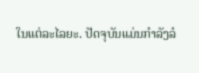ໃນແຕ່ລະໄລຍະ. ປັດຈຸບັນແມ່ນກໍາລັງລໍ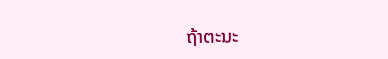ຖ້າຕະນະ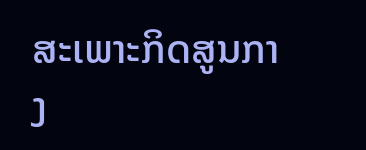ສະເພາະກິດສູນກາງ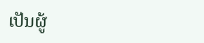ເປັນຜູ້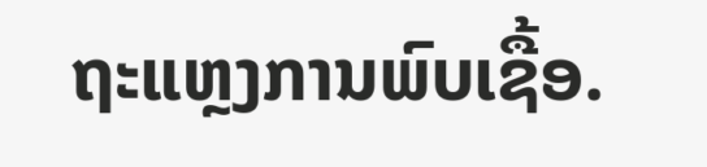ຖະແຫຼງການພົບເຊື້ອ.